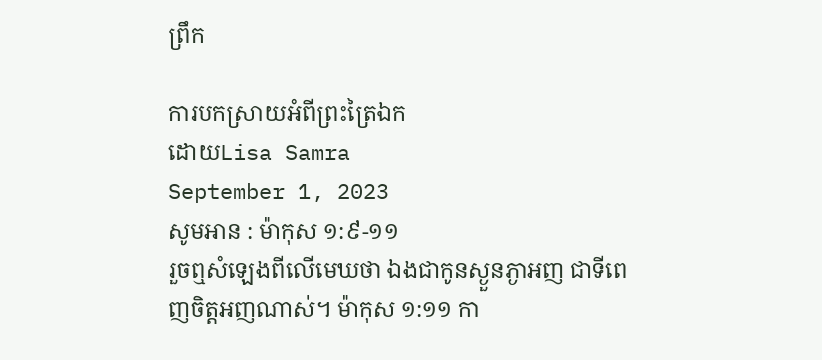ព្រឹក

ការបកស្រាយអំពីព្រះត្រៃឯក
ដោយLisa Samra
September 1, 2023
សូមអាន : ម៉ាកុស ១:៩-១១
រួចឮសំឡេងពីលើមេឃថា ឯងជាកូនស្ងួនភ្ងាអញ ជាទីពេញចិត្តអញណាស់។ ម៉ាកុស ១:១១ កា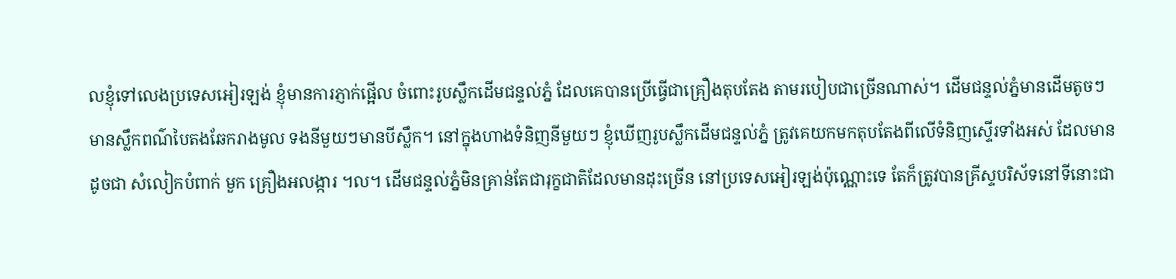លខ្ញុំទៅលេងប្រទេសអៀរឡង់ ខ្ញុំមានការភ្ញាក់ផ្អើល ចំពោះរូបស្លឹកដើមជន្ទល់ភ្នំ ដែលគេបានប្រើធ្វើជាគ្រឿងតុបតែង តាមរបៀបជាច្រើនណាស់។ ដើមជន្ទល់ភ្នំមានដើមតូចៗ មានស្លឹកពណ៌បៃតងឆែករាងមូល ទងនីមួយៗមានបីស្លឹក។ នៅក្នុងហាងទំនិញនីមួយៗ ខ្ញុំឃើញរូបស្លឹកដើមជន្ទល់ភ្នំ ត្រូវគេយកមកតុបតែងពីលើទំនិញស្ទើរទាំងអស់ ដែលមានដូចជា សំលៀកបំពាក់ មួក គ្រឿងអលង្ការ ។ល។ ដើមជន្ទល់ភ្នំមិនគ្រាន់តែជារុក្ខជាតិដែលមានដុះច្រើន នៅប្រទេសអៀរឡង់ប៉ុណ្ណោះទេ តែក៏ត្រូវបានគ្រីស្ទបរិស័ទនៅទីនោះជា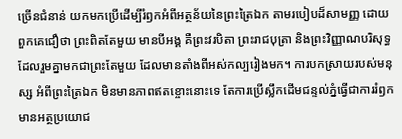ច្រើនជំនាន់ យកមកប្រើដើម្បីរំឭកអំពីអត្ថន័យនៃព្រះត្រៃឯក តាមរបៀបដ៏សាមញ្ញ ដោយពួកគេជឿថា ព្រះពិតតែមួយ មានបីអង្គ គឺព្រះវរបិតា ព្រះរាជបុត្រា និងព្រះវិញ្ញាណបរិសុទ្ធ ដែលរួមគ្នាមកជាព្រះតែមួយ ដែលមានតាំងពីអស់កល្បរៀងមក។ ការបកស្រាយរបស់មនុស្ស អំពីព្រះត្រៃឯក មិនមានភាពឥតខ្ចោះនោះទេ តែការប្រើស្លឹកដើមជន្ទល់ភ្នំធ្វើជាការរំឭក មានអត្ថប្រយោជ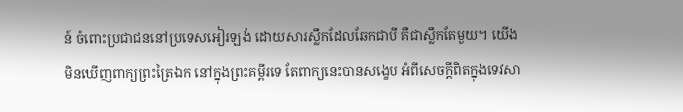ន៍ ចំពោះប្រជាជននៅប្រទេសអៀរឡង់ ដោយសារស្លឹកដែលឆែកជាបី គឺជាស្លឹកតែមួយ។ យើងមិនឃើញពាក្យព្រះត្រៃឯក នៅក្នុងព្រះគម្ពីរទេ តែពាក្យនេះបានសង្ខេប អំពីសេចក្តីពិតក្នុងទេវសា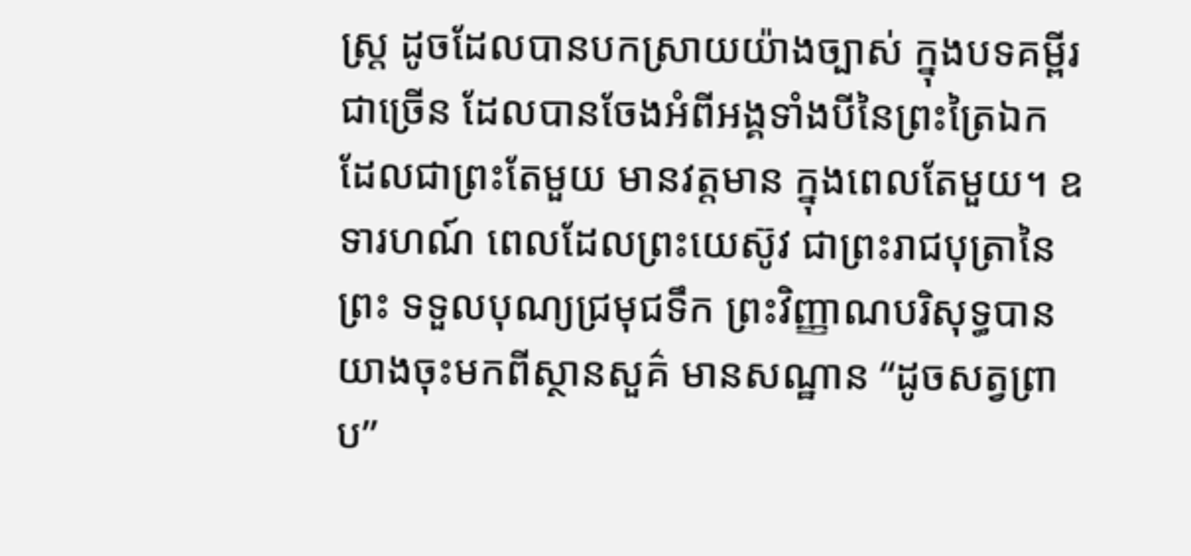ស្រ្ត ដូចដែលបានបកស្រាយយ៉ាងច្បាស់ ក្នុងបទគម្ពីរជាច្រើន ដែលបានចែងអំពីអង្គទាំងបីនៃព្រះត្រៃឯក ដែលជាព្រះតែមួយ មានវត្តមាន ក្នុងពេលតែមួយ។ ឧទារហណ៍ ពេលដែលព្រះយេស៊ូវ ជាព្រះរាជបុត្រានៃព្រះ ទទួលបុណ្យជ្រមុជទឹក ព្រះវិញ្ញាណបរិសុទ្ធបានយាងចុះមកពីស្ថានសួគ៌ មានសណ្ឋាន “ដូចសត្វព្រាប”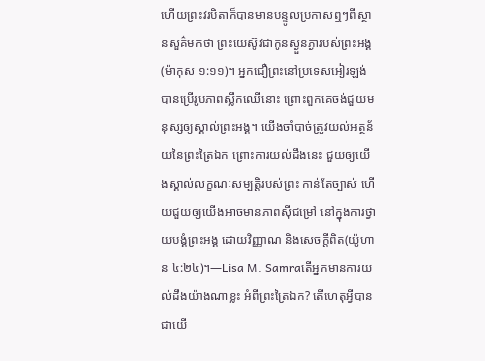ហើយព្រះវរបិតាក៏បានមានបន្ទូលប្រកាសឮៗពីស្ថានសួគ៌មកថា ព្រះយេស៊ូវជាកូនស្ងួនភ្ងារបស់ព្រះអង្គ(ម៉ាកុស ១:១១)។ អ្នកជឿព្រះនៅប្រទេសអៀរឡង់បានប្រើរូបភាពស្លឹកឈើនោះ ព្រោះពួកគេចង់ជួយមនុស្សឲ្យស្គាល់ព្រះអង្គ។ យើងចាំបាច់ត្រូវយល់អត្ថន័យនៃព្រះត្រៃឯក ព្រោះការយល់ដឹងនេះ ជួយឲ្យយើងស្គាល់លក្ខណៈសម្បត្តិរបស់ព្រះ កាន់តែច្បាស់ ហើយជួយឲ្យយើងអាចមានភាពស៊ីជម្រៅ នៅក្នុងការថ្វាយបង្គំព្រះអង្គ ដោយវិញ្ញាណ និងសេចក្តីពិត(យ៉ូហាន ៤:២៤)។—Lisa M. Samraតើអ្នកមានការយល់ដឹងយ៉ាងណាខ្លះ អំពីព្រះត្រៃឯក? តើហេតុអ្វីបានជាយើ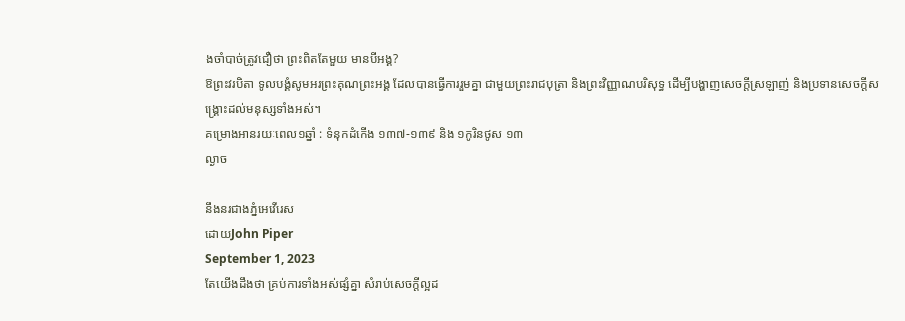ងចាំបាច់ត្រូវជឿថា ព្រះពិតតែមួយ មានបីអង្គ?
ឱព្រះវរបិតា ទូលបង្គំសូមអរព្រះគុណព្រះអង្គ ដែលបានធ្វើការរួមគ្នា ជាមួយព្រះរាជបុត្រា និងព្រះវិញ្ញាណបរិសុទ្ធ ដើម្បីបង្ហាញសេចក្តីស្រឡាញ់ និងប្រទានសេចក្តីសង្គ្រោះដល់មនុស្សទាំងអស់។
គម្រោងអានរយៈពេល១ឆ្នាំ : ទំនុកដំកើង ១៣៧-១៣៩ និង ១កូរិនថូស ១៣
ល្ងាច

នឹងនរជាងភ្នំអេវើរេស
ដោយJohn Piper
September 1, 2023
តែយើងដឹងថា គ្រប់ការទាំងអស់ផ្សំគ្នា សំរាប់សេចក្តីល្អដ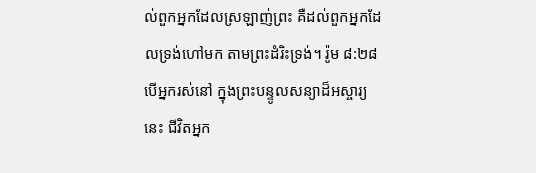ល់ពួកអ្នកដែលស្រឡាញ់ព្រះ គឺដល់ពួកអ្នកដែលទ្រង់ហៅមក តាមព្រះដំរិះទ្រង់។ រ៉ូម ៨:២៨ បើអ្នករស់នៅ ក្នុងព្រះបន្ទូលសន្យាដ៏អស្ចារ្យនេះ ជីវិតអ្នក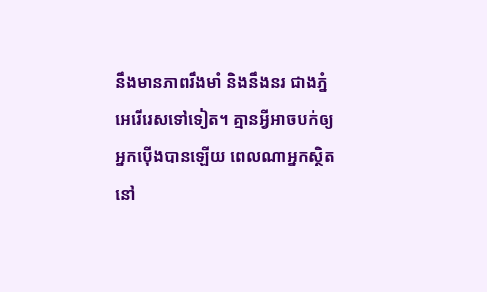នឹងមានភាពរឹងមាំ និងនឹងនរ ជាងភ្នំអេរើរេសទៅទៀត។ គ្មានអ្វីអាចបក់ឲ្យអ្នកប៉ើងបានឡើយ ពេលណាអ្នកស្ថិតនៅ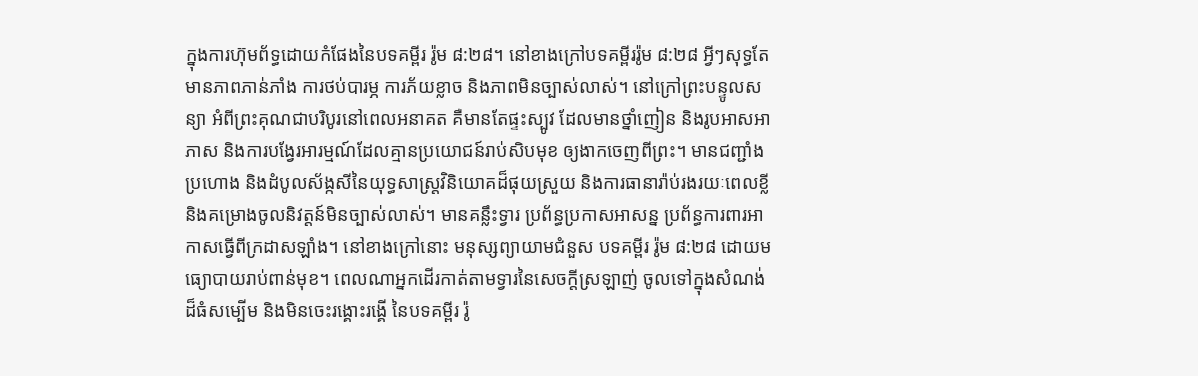ក្នុងការហ៊ុមព័ទ្ធដោយកំផែងនៃបទគម្ពីរ រ៉ូម ៨:២៨។ នៅខាងក្រៅបទគម្ពីររ៉ូម ៨:២៨ អ្វីៗសុទ្ធតែមានភាពភាន់ភាំង ការថប់បារម្ភ ការភ័យខ្លាច និងភាពមិនច្បាស់លាស់។ នៅក្រៅព្រះបន្ទូលសន្យា អំពីព្រះគុណជាបរិបូរនៅពេលអនាគត គឺមានតែផ្ទះស្បូវ ដែលមានថ្នាំញៀន និងរូបអាសអាភាស និងការបង្វែរអារម្មណ៍ដែលគ្មានប្រយោជន៍រាប់សិបមុខ ឲ្យងាកចេញពីព្រះ។ មានជញ្ជាំងប្រហោង និងដំបូលស័ង្កសីនៃយុទ្ធសាស្ត្រវិនិយោគដ៏ផុយស្រួយ និងការធានារ៉ាប់រងរយៈពេលខ្លី និងគម្រោងចូលនិវត្តន៍មិនច្បាស់លាស់។ មានគន្លឹះទ្វារ ប្រព័ន្ធប្រកាសអាសន្ន ប្រព័ន្ធការពារអាកាសធ្វើពីក្រដាសឡាំង។ នៅខាងក្រៅនោះ មនុស្សព្យាយាមជំនួស បទគម្ពីរ រ៉ូម ៨:២៨ ដោយមធ្យោបាយរាប់ពាន់មុខ។ ពេលណាអ្នកដើរកាត់តាមទ្វារនៃសេចក្តីស្រឡាញ់ ចូលទៅក្នុងសំណង់ដ៏ធំសម្បើម និងមិនចេះរង្គោះរង្គើ នៃបទគម្ពីរ រ៉ូ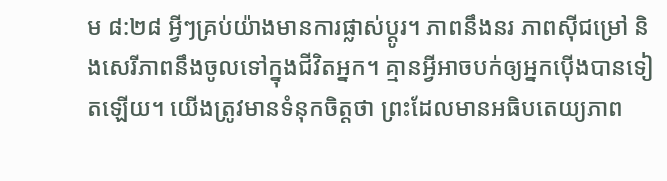ម ៨:២៨ អ្វីៗគ្រប់យ៉ាងមានការផ្លាស់ប្តូរ។ ភាពនឹងនរ ភាពស៊ីជម្រៅ និងសេរីភាពនឹងចូលទៅក្នុងជីវិតអ្នក។ គ្មានអ្វីអាចបក់ឲ្យអ្នកប៉ើងបានទៀតឡើយ។ យើងត្រូវមានទំនុកចិត្តថា ព្រះដែលមានអធិបតេយ្យភាព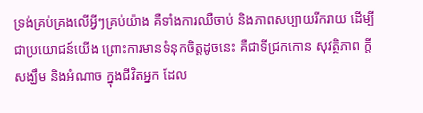ទ្រង់គ្រប់គ្រងលើអ្វីៗគ្រប់យ៉ាង គឺទាំងការឈឺចាប់ និងភាពសប្បាយរីករាយ ដើម្បីជាប្រយោជន៍យើង ព្រោះការមានទំនុកចិត្តដូចនេះ គឺជាទីជ្រកកោន សុវត្ថិភាព ក្តីសង្ឃឹម និងអំណាច ក្នុងជីវិតអ្នក ដែល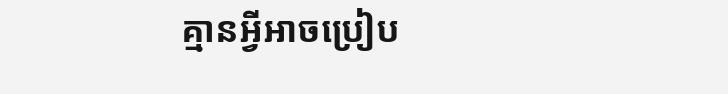គ្មានអ្វីអាចប្រៀប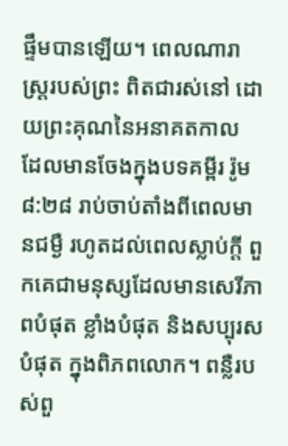ផ្ទឹមបានឡើយ។ ពេលណារាស្រ្តរបស់ព្រះ ពិតជារស់នៅ ដោយព្រះគុណនៃអនាគតកាល ដែលមានចែងក្នុងបទគម្ពីរ រ៉ូម ៨:២៨ រាប់ចាប់តាំងពីពេលមានជម្ងឺ រហូតដល់ពេលស្លាប់ក្តី ពួកគេជាមនុស្សដែលមានសេរីភាពបំផុត ខ្លាំងបំផុត និងសប្បុរសបំផុត ក្នុងពិភពលោក។ ពន្លឺរបស់ពួ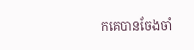កគេបានចែងចាំ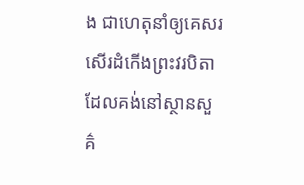ង ជាហេតុនាំឲ្យគេសរសើរដំកើងព្រះវរបិតា ដែលគង់នៅស្ថានសួគ៌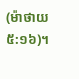(ម៉ាថាយ ៥:១៦)។